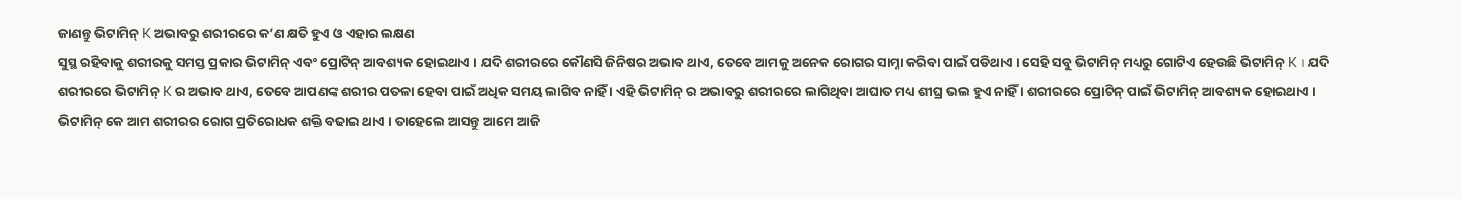ଜାଣନ୍ତୁ ଭିଟାମିନ୍ K ଅଭାବରୁ ଶରୀରରେ କ’ଣ କ୍ଷତି ହୁଏ ଓ ଏହାର ଲକ୍ଷଣ
ସୁସ୍ଥ ରହିବାକୁ ଶରୀରକୁ ସମସ୍ତ ପ୍ରକାର ଭିଟାମିନ୍ ଏବଂ ପ୍ରୋଟିନ୍ ଆବଶ୍ୟକ ହୋଇଥାଏ । ଯଦି ଶରୀରରେ କୌଣସି ଜିନିଷର ଅଭାବ ଥାଏ, ତେବେ ଆମକୁ ଅନେକ ରୋଗର ସାମ୍ନା କରିବା ପାଇଁ ପଡିଥାଏ । ସେହି ସବୁ ଭିଟାମିନ୍ ମଧ୍ୟରୁ ଗୋଟିଏ ହେଉଛି ଭିଟାମିନ୍ K । ଯଦି ଶରୀରରେ ଭିଟାମିନ୍ K ର ଅଭାବ ଥାଏ, ତେବେ ଆପଣଙ୍କ ଶରୀର ପତଳା ହେବା ପାଇଁ ଅଧିକ ସମୟ ଲାଗିବ ନାହିଁ । ଏହି ଭିଟାମିନ୍ ର ଅଭାବରୁ ଶରୀରରେ ଲାଗିଥିବା ଆଘାତ ମଧ୍ୟ ଶୀଘ୍ର ଭଲ ହୁଏ ନାହିଁ । ଶରୀରରେ ପ୍ରୋଟିନ୍ ପାଇଁ ଭିଟାମିନ୍ ଆବଶ୍ୟକ ହୋଇଥାଏ । ଭିଟାମିନ୍ କେ ଆମ ଶରୀରର ରୋଗ ପ୍ରତିରୋଧକ ଶକ୍ତି ବଢାଇ ଥାଏ । ତାହେଲେ ଆସନ୍ତୁ ଆମେ ଆଜି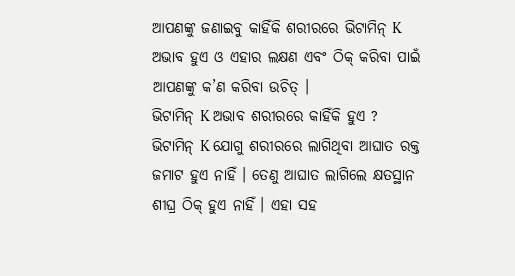ଆପଣଙ୍କୁ ଜଣାଇବୁ କାହିଁକି ଶରୀରରେ ଭିଟାମିନ୍ K ଅଭାବ ହୁଏ ଓ ଏହାର ଲକ୍ଷଣ ଏବଂ ଠିକ୍ କରିବା ପାଇଁ ଆପଣଙ୍କୁ କ’ଣ କରିବା ଉଚିତ୍ ।
ଭିଟାମିନ୍ K ଅଭାବ ଶରୀରରେ କାହିଁକି ହୁଏ ?
ଭିଟାମିନ୍ K ଯୋଗୁ ଶରୀରରେ ଲାଗିଥିବା ଆଘାତ ରକ୍ତ ଜମାଟ ହୁଏ ନାହିଁ । ତେଣୁ ଆଘାତ ଲାଗିଲେ କ୍ଷତସ୍ଥାନ ଶୀଘ୍ର ଠିକ୍ ହୁଏ ନାହିଁ । ଏହା ସହ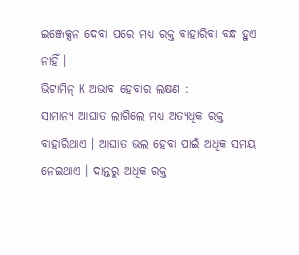ଇଞ୍ଜେକ୍ସନ ଦେବା ପରେ ମଧ୍ୟ ରକ୍ତ ବାହାରିବା ବନ୍ଧ ହୁଏ ନାହିଁ ।
ଭିଟାମିନ୍ K ଅଭାବ ହେବାର ଲକ୍ଷଣ :
ସାମାନ୍ୟ ଆଘାତ ଲାଗିଲେ ମଧ୍ୟ ଅତ୍ୟଧିକ ରକ୍ତ ବାହାରିଥାଏ । ଆଘାତ ଭଲ ହେବା ପାଇଁ ଅଧିକ ସମୟ ନେଇଥାଏ । ଦାନ୍ତରୁ ଅଧିକ ରକ୍ତ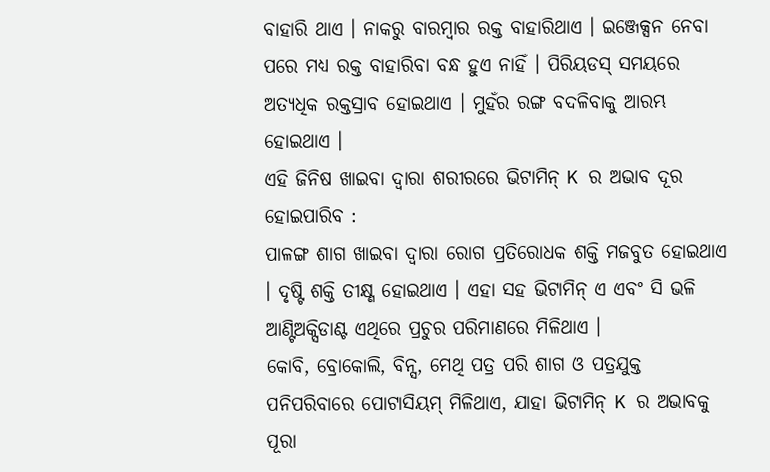ବାହାରି ଥାଏ । ନାକରୁ ବାରମ୍ବାର ରକ୍ତ ବାହାରିଥାଏ । ଇଞ୍ଜେକ୍ସନ ନେବା ପରେ ମଧ୍ୟ ରକ୍ତ ବାହାରିବା ବନ୍ଧ ହୁଏ ନାହିଁ । ପିରିୟଡସ୍ ସମୟରେ ଅତ୍ୟଧିକ ରକ୍ତସ୍ରାବ ହୋଇଥାଏ । ମୁହଁର ରଙ୍ଗ ବଦଳିବାକୁ ଆରମ୍ଭ ହୋଇଥାଏ ।
ଏହି ଜିନିଷ ଖାଇବା ଦ୍ୱାରା ଶରୀରରେ ଭିଟାମିନ୍ K ର ଅଭାବ ଦୂର ହୋଇପାରିବ :
ପାଳଙ୍ଗ ଶାଗ ଖାଇବା ଦ୍ୱାରା ରୋଗ ପ୍ରତିରୋଧକ ଶକ୍ତି ମଜବୁତ ହୋଇଥାଏ । ଦୃଷ୍ଟି ଶକ୍ତି ତୀକ୍ଷ୍ଣ ହୋଇଥାଏ । ଏହା ସହ ଭିଟାମିନ୍ ଏ ଏବଂ ସି ଭଳି ଆଣ୍ଟିଅକ୍ସିଡାଣ୍ଟ ଏଥିରେ ପ୍ରଚୁର ପରିମାଣରେ ମିଳିଥାଏ ।
କୋବି, ବ୍ରୋକୋଲି, ବିନ୍ସ, ମେଥି ପତ୍ର ପରି ଶାଗ ଓ ପତ୍ରଯୁକ୍ତ ପନିପରିବାରେ ପୋଟାସିୟମ୍ ମିଳିଥାଏ, ଯାହା ଭିଟାମିନ୍ K ର ଅଭାବକୁ ପୂରା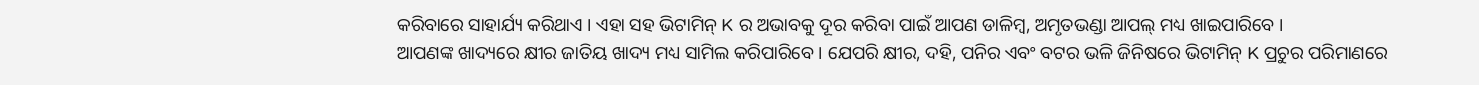କରିବାରେ ସାହାର୍ଯ୍ୟ କରିଥାଏ । ଏହା ସହ ଭିଟାମିନ୍ K ର ଅଭାବକୁ ଦୂର କରିବା ପାଇଁ ଆପଣ ଡାଳିମ୍ବ, ଅମୃତଭଣ୍ଡା ଆପଲ୍ ମଧ୍ୟ ଖାଇପାରିବେ ।
ଆପଣଙ୍କ ଖାଦ୍ୟରେ କ୍ଷୀର ଜାତିୟ ଖାଦ୍ୟ ମଧ୍ୟ ସାମିଲ କରିପାରିବେ । ଯେପରି କ୍ଷୀର, ଦହି, ପନିର ଏବଂ ବଟର ଭଳି ଜିନିଷରେ ଭିଟାମିନ୍ K ପ୍ରଚୁର ପରିମାଣରେ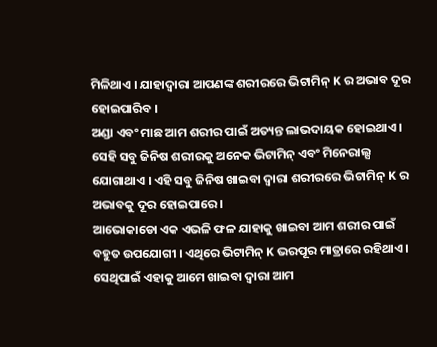ମିଳିଥାଏ । ଯାହାଦ୍ୱାରା ଆପଣଙ୍କ ଶରୀରରେ ଭିଟାମିନ୍ K ର ଅଭାବ ଦୂର ହୋଇପାରିବ ।
ଅଣ୍ଡା ଏବଂ ମାଛ ଆମ ଶରୀର ପାଇଁ ଅତ୍ୟନ୍ତ ଲାଭଦାୟକ ହୋଇଥାଏ । ସେହି ସବୁ ଜିନିଷ ଶରୀରକୁ ଅନେକ ଭିଟାମିନ୍ ଏବଂ ମିନେରାଲ୍ସ ଯୋଗାଥାଏ । ଏହି ସବୁ ଜିନିଷ ଖାଇବା ଦ୍ୱାରା ଶରୀରରେ ଭିଟାମିନ୍ K ର ଅଭାବକୁ ଦୂର ହୋଇପାରେ ।
ଆଭୋକାଡୋ ଏକ ଏଭଳି ଫଳ ଯାହାକୁ ଖାଇବା ଆମ ଶରୀର ପାଇଁ ବହୁତ ଉପଯୋଗୀ । ଏଥିରେ ଭିଟାମିନ୍ K ଭରପୂର ମାତ୍ରାରେ ରହିଥାଏ । ସେଥିପାଇଁ ଏହାକୁ ଆମେ ଖାଇବା ଦ୍ୱାରା ଆମ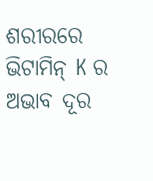ଶରୀରରେ ଭିଟାମିନ୍ K ର ଅଭାବ ଦୂର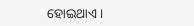ହୋଇଥାଏ ।